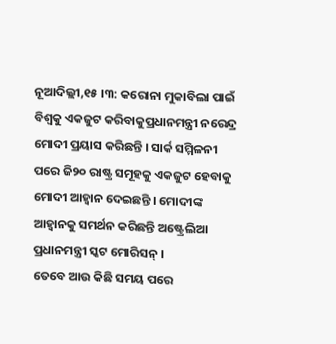ନୂଆଦିଲ୍ଲୀ,୧୫ ।୩: କରୋନା ମୁକାବିଲା ପାଇଁ ବିଶ୍ୱକୁ ଏକଜୁଟ କରିବାକୁପ୍ରଧାନମନ୍ତ୍ରୀ ନରେନ୍ଦ୍ର ମୋଦୀ ପ୍ରୟାସ କରିଛନ୍ତି । ସାର୍କ ସମ୍ମିଳନୀ ପରେ ଜି୨୦ ରାଷ୍ଟ୍ର ସମୂହକୁ ଏକଜୁଟ ହେବାକୁ ମୋଦୀ ଆହ୍ୱାନ ଦେଇଛନ୍ତି । ମୋଦୀଙ୍କ ଆହ୍ୱାନକୁ ସମର୍ଥନ କରିଛନ୍ତି ଅଷ୍ଟ୍ରେଲିଆ ପ୍ରଧାନମନ୍ତ୍ରୀ ସ୍କଟ ମୋରିସନ୍ ।
ତେବେ ଆଉ କିଛି ସମୟ ପରେ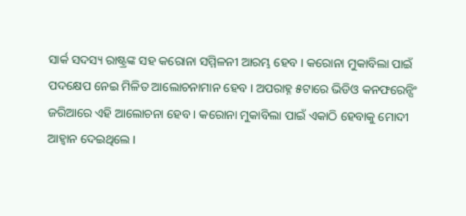ସାର୍କ ସଦସ୍ୟ ରାଷ୍ଟ୍ରଙ୍କ ସହ କରୋନା ସମ୍ମିଳନୀ ଆରମ୍ଭ ହେବ । କରୋନା ମୁକାବିଲା ପାଇଁ ପଦକ୍ଷେପ ନେଇ ମିଳିତ ଆଲୋଚନାମାନ ହେବ । ଅପରାହ୍ନ ୫ଟାରେ ଭିଡିଓ କନଫରେନ୍ସିଂ ଜରିଆରେ ଏହି ଆଲୋଚନା ହେବ । କରୋନା ମୁକାବିଲା ପାଇଁ ଏକାଠି ହେବାକୁ ମୋଦୀ ଆହ୍ୱାନ ଦେଇଥିଲେ ।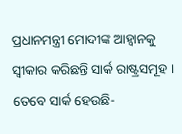ପ୍ରଧାନମନ୍ତ୍ରୀ ମୋଦୀଙ୍କ ଆହ୍ୱାନକୁ ସ୍ୱୀକାର କରିଛନ୍ତି ସାର୍କ ରାଷ୍ଟ୍ରସମୂହ । ତେବେ ସାର୍କ ହେଉଛି-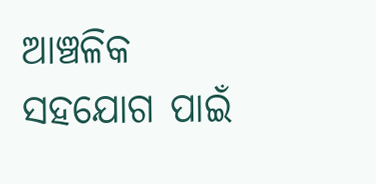ଆଞ୍ଚଳିକ ସହଯୋଗ ପାଇଁ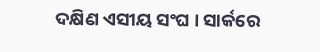ଦକ୍ଷିଣ ଏସୀୟ ସଂଘ । ସାର୍କରେ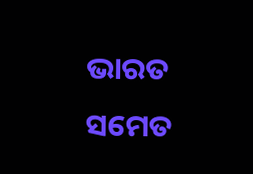ଭାରତ ସମେତ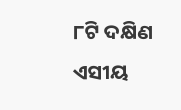୮ଟି ଦକ୍ଷିଣ ଏସୀୟ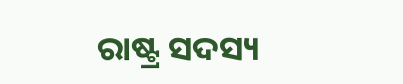ରାଷ୍ଟ୍ର ସଦସ୍ୟ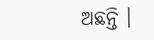ଅଛନ୍ତି ।